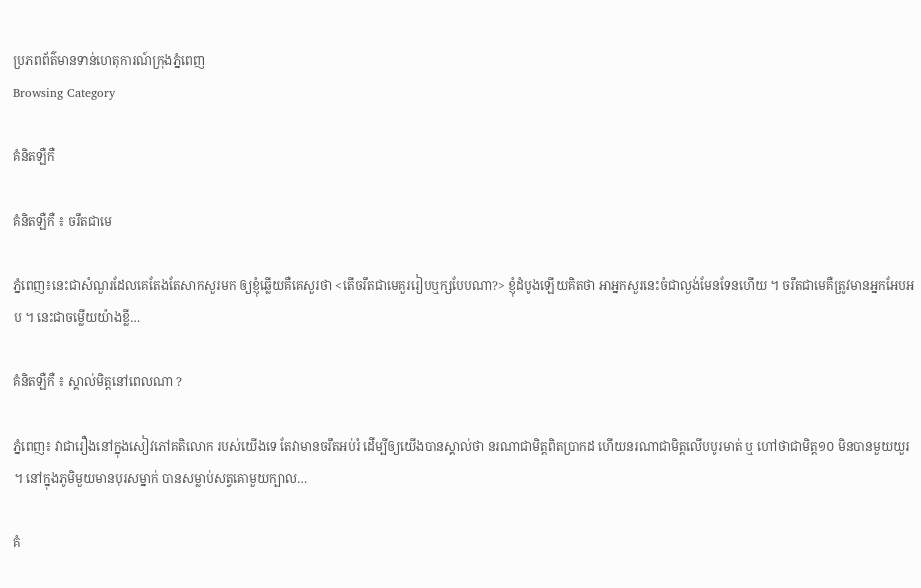ប្រភពព័ត៌មានទាន់ហេតុការណ៍ក្រុងភ្នំពេញ
Browsing Category

គំនិតឡឺកឺ

គំនិតឡឺកឺ ៖ ចរឹតជាមេ

ភ្នំពេញ៖នេះជាសំណួរដែលគេតែងតែសាកសួរមក ឲ្យខ្ញុំឆ្លើយគឺគេសួរថា <តើចរឹតជាមេគួររៀបឬក្សបែបណា?> ខ្ញុំដំបូងឡើយគិតថា អាអ្នកសួរនេះចំជាល្ងង់មែនទែនហើយ ។ ចរឹតជាមេគឺត្រូវមានអ្នកអែបអប ។ នេះជាចម្លើយយ៉ាងខ្លី…

គំនិតឡឺកឺ ៖ ស្គាល់មិត្តនៅពេលណា ?

ភ្នំពេញ៖ វាជារឿងនៅក្នុងសៀវភៅគតិលោក របស់យើងទេ តែវាមានចរឹតអប់រំ ដើម្បីឲ្យយើងបានស្គាល់ថា នរណាជាមិត្តពិតប្រាកដ ហើយនរណាជាមិត្តលើបបូរមាត់ ឬ ហៅថាជាមិត្ត១០ មិនបានមួយយួរ ។ នៅក្នុងភូមិមួយមានបុរសម្នាក់ បានសម្លាប់សត្វគោមួយក្បាល…

គំ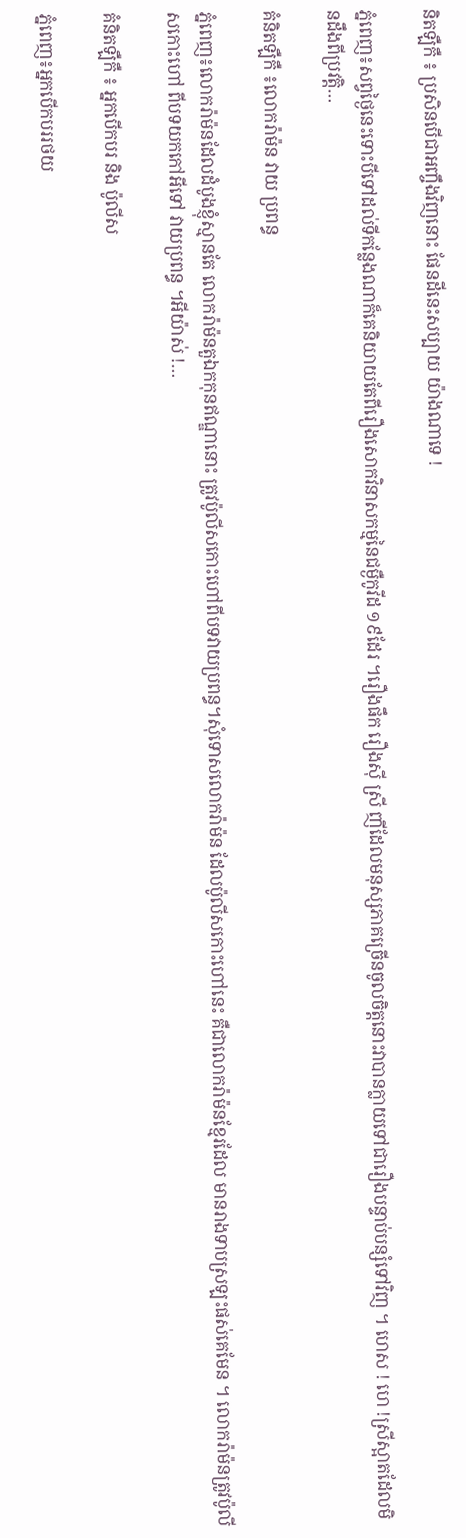និតឡឺកឺ ៖ ប្រសិនបើជាអញ្ចឹងវិញនោះ ផែនដីនេះសប្បាយ យ៉ាងណាទេ !

ភ្នំពេញ៖សព្វថ្ងៃនេះទោះបីទៅដល់ទីកន្លែងណាក៏គេនិយាយតែពីរឿងសោកវិនាសកម្មនៃជម្ងឺកូវីដ ១៩ដែរ ។រឿងផឹក រឿងស៊ី ស្រី ញីដែលមនុស្សភាគច្រើនចូលចិត្តនោះវាបានក្លាយទៅជារឿងបន្ទាប់បន្សំទៅវិញ ។ ហេស ! ហេ !ស្រីស្អាតដែលមិនដឹងពីប្រវត្តិ…

គំនិតឡឺកឺ ៖លោករ៉ាម៉ន វាយ ប្រពន្ធ

ភ្នំពេញ៖លោករ៉ាម៉នដែលដំបូងខ្ញុំស្មានតែ លោករ៉ាម៉នតួឯកកុនឥណ្ឌានោះ ត្រូវប៉ូលីសកោះហៅពីបទវាយប្រពន្ធ។សុំទោសលោករ៉ាម៉ន ដែលប៉ូលីសកោះហៅនេះ គឺជាលោករ៉ាម៉នខ្មែរដែល មានរាងទាបស្រឡះផស់គេមែន ។ លោករ៉ាម៉នត្រូវប៉ូលីសកោះហៅ ពីបទយកកៅអីទៅ វាយប្រពន្ធ ។អីយ៉ាស់ !…

គំនិតឡឺកឺ ៖ អ្នកបើកបរ និង ប៉ូលីស

ភ្នំពេញ៖អ្នកបើកបររថយ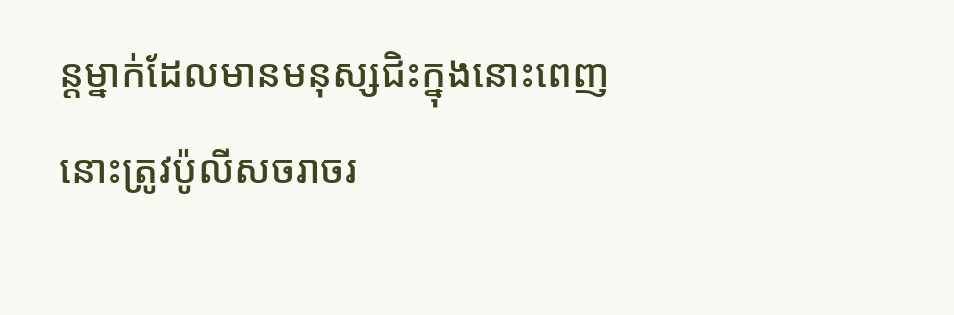ន្ដម្នាក់ដែលមានមនុស្សជិះក្នុងនោះពេញនោះត្រូវប៉ូលីសចរាចរ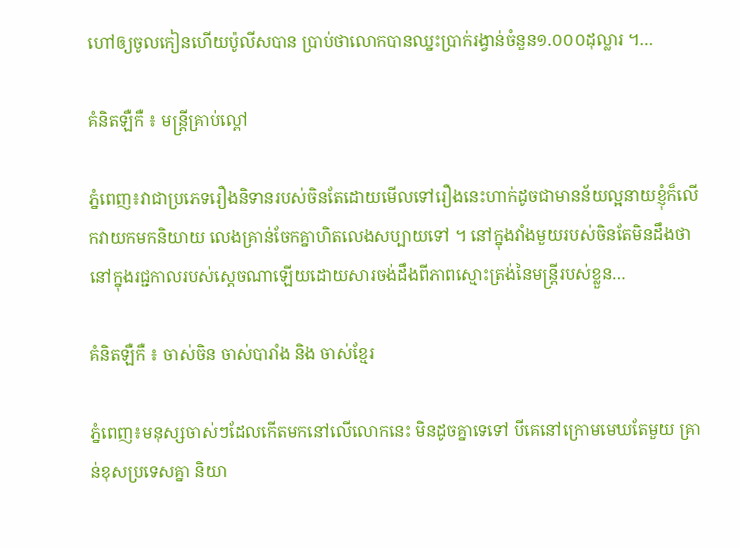ហៅឲ្យចូលកៀនហើយប៉ូលីសបាន ប្រាប់ថាលោកបានឈ្នះប្រាក់រង្វាន់ចំនួន១.០០០ដុល្លារ ។…

គំនិតឡឺកឺ ៖ មន្ត្រីគ្រាប់ល្ពៅ

ភ្នំពេញ៖វាជាប្រភេទរឿងនិទានរបស់ចិនតែដោយមើលទៅរឿងនេះហាក់ដូចជាមានន័យល្អនាយខ្ញុំក៏លើកវាយកមកនិយាយ លេងគ្រាន់ចែកគ្នាហិតលេងសប្បាយទៅ ។ នៅក្នុងវាំងមួយរបស់ចិនតែមិនដឹងថានៅក្នុងរជ្ជកាលរបស់ស្ដេចណាឡើយដោយសារចង់ដឹងពីភាពស្មោះត្រង់នៃមន្ត្រីរបស់ខ្លួន…

គំនិតឡឺកឺ ៖ ចាស់ចិន ចាស់បារាំង និង ចាស់ខ្មែរ

ភ្នំពេញ៖មនុស្សចាស់ៗដែលកើតមកនៅលើលោកនេះ មិនដូចគ្នាទេទៅ បីគេនៅក្រោមមេឃតែមួយ គ្រាន់ខុសប្រទេសគ្នា និយា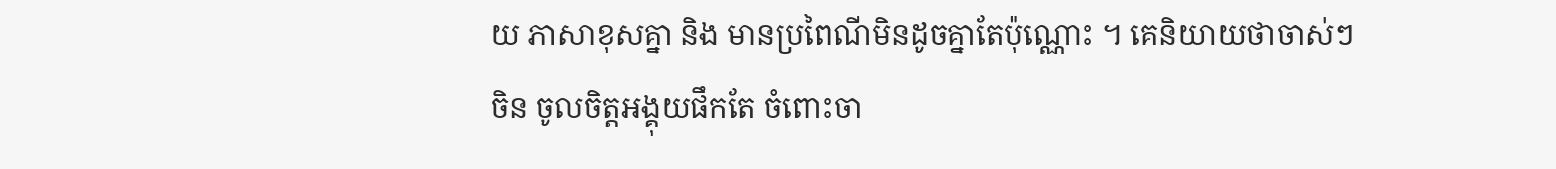យ ភាសាខុសគ្នា និង មានប្រពៃណីមិនដូចគ្នាតែប៉ុណ្ណោះ ។ គេនិយាយថាចាស់ៗចិន ចូលចិត្តអង្គុយផឹកតែ ចំពោះចា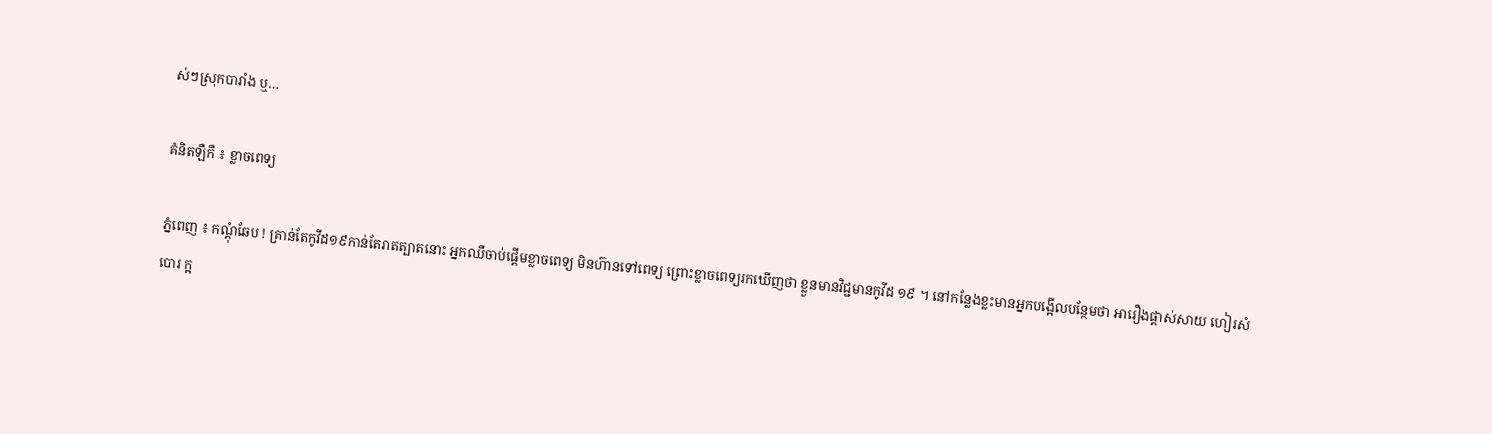ស់ៗស្រុកបារាំង ឬ…

គំនិតឡឺកឺ ៖ ខ្លាចពេទ្យ

ភ្នំពេញ ៖ កណ្ដុំឆែប ! គ្រាន់តែកូវីដ១៩កាន់តែរាតត្បាតនោះ អ្នកឈឺចាប់ផ្តើមខ្លាចពេទ្យ មិនហ៊ានទៅពេទ្យ ព្រោះខ្លាចពេទ្យរកឃើញថា ខ្លួនមានវិជ្ជមានកូវីដ ១៩ ។ នៅកន្លែងខ្លះមានអ្នកបង្អើលបន្ថែមថា អារឿងផ្ដាស់សាយ ហៀរសំបោរ ក្អ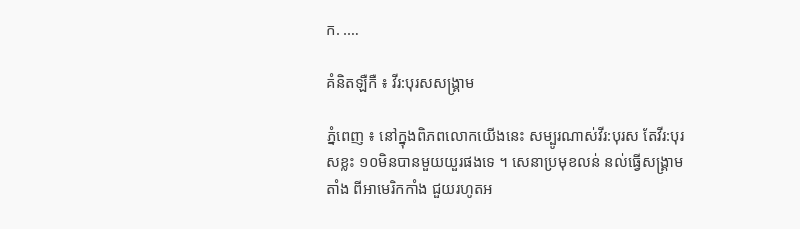ក. .…

គំនិតឡឺកឺ ៖ វីរ:បុរសសង្គ្រាម

ភ្នំពេញ ៖ នៅក្នុងពិភពលោកយើងនេះ សម្បូរណាស់វីរ:បុរស តែវីរ:បុរសខ្លះ ១០មិនបានមួយយួរផងទេ ។ សេនាប្រមុខលន់ នល់ធ្វើសង្គ្រាមតាំង ពីអាមេរិកកាំង ជួយរហូតអ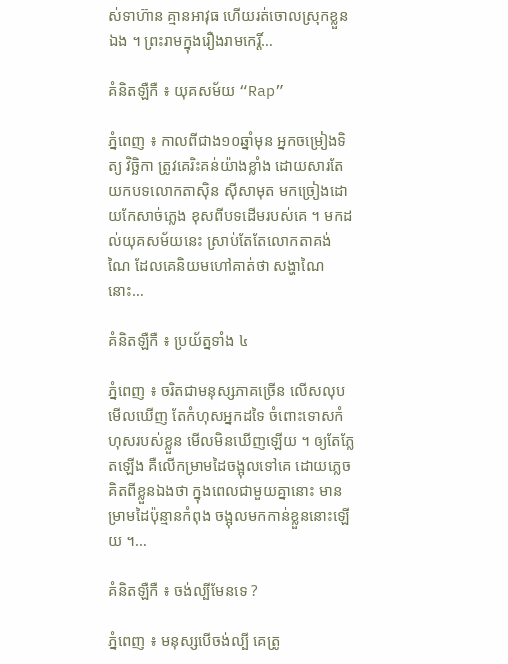ស់ទាហ៊ាន គ្មានអាវុធ ហើយរត់ចោលស្រុកខ្លួនឯង ។ ព្រះរាមក្នុងរឿងរាមកេរ្តិ៍…

គំនិតឡឺកឺ ៖ យុគសម័យ “Rap”

ភ្នំពេញ ៖ កាលពីជាង១០ឆ្នាំមុន អ្នកចម្រៀងទិត្យ វិច្ឆិកា ត្រូវគេរិះគន់យ៉ាងខ្លាំង ដោយសារតែយកបទលោកតាស៊ិន ស៊ីសាមុត មកច្រៀងដោយកែសាច់ភ្លេង ខុសពីបទដើមរបស់គេ ។ មកដល់យុគសម័យនេះ ស្រាប់តែតែលោកតាគង់ ណៃ ដែលគេនិយមហៅគាត់ថា សង្ហាណៃនោះ…

គំនិតឡឺកឺ ៖ ប្រយ័ត្នទាំង ៤

ភ្នំពេញ ៖ ចរិតជាមនុស្សភាគច្រើន លើសលុបមើលឃើញ តែកំហុសអ្នកដទៃ ចំពោះទោសកំហុសរបស់ខ្លួន មើលមិនឃើញឡើយ ។ ឲ្យតែភ្លែតឡើង គឺលើកម្រាមដៃចង្អុលទៅគេ ដោយភ្លេចគិតពីខ្លួនឯងថា ក្នុងពេលជាមួយគ្នានោះ មានម្រាមដៃប៉ុន្មានកំពុង ចង្អុលមកកាន់ខ្លួននោះឡើយ ។…

គំនិតឡឺកឺ ៖ ចង់ល្បីមែនទេ ?

ភ្នំពេញ ៖ មនុស្សបើចង់ល្បី គេត្រូ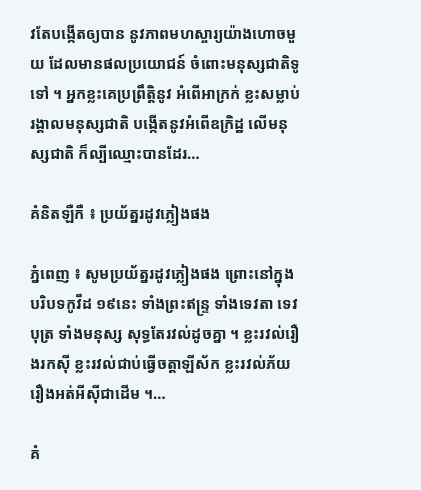វតែបង្កើតឲ្យបាន នូវភាពមហស្ចារ្យយ៉ាងហោចមួយ ដែលមានផលប្រយោជន៍ ចំពោះមនុស្សជាតិទូទៅ ។ អ្នកខ្លះគេប្រព្រឹត្តិនូវ អំពើអាក្រក់ ខ្លះសម្លាប់រង្គាលមនុស្សជាតិ បង្កើតនូវអំពើឧក្រិដ្ឋ លើមនុស្សជាតិ ក៏ល្បីឈ្មោះបានដែរ…

គំនិតឡឺកឺ ៖ ប្រយ័ត្នរដូវភ្លៀងផង

ភ្នំពេញ ៖ សូមប្រយ័ត្នរដូវភ្លៀងផង ព្រោះនៅក្នុងបរិបទកូវីដ ១៩នេះ ទាំងព្រះឥន្ទ្រ ទាំងទេវតា ទេវបុត្រ ទាំងមនុស្ស សុទ្ធតែរវល់ដូចគ្នា ។ ខ្លះរវល់រឿងរកស៊ី ខ្លះរវល់ជាប់ធ្វើចត្តាឡីស័ក ខ្លះរវល់ភ័យរឿងអត់អីស៊ីជាដើម ។…

គំ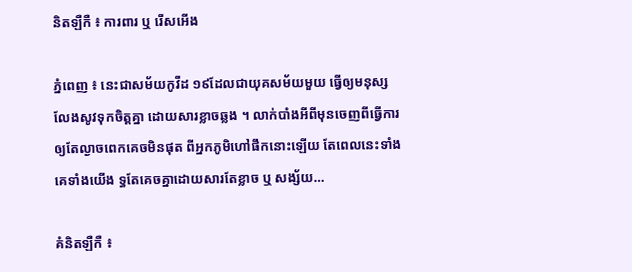និតឡឺកឺ ៖ ការពារ ឬ រើសអើង

ភ្នំពេញ ៖ នេះជាសម័យកូវីដ ១៩ដែលជាយុគសម័យមួយ ធ្វើឲ្យមនុស្សលែងសូវទុកចិត្តគ្នា ដោយសារខ្លាចឆ្លង ។ លាក់បាំងអីពីមុនចេញពីធ្វើការ ឲ្យតែល្ងាចពេកគេចមិនផុត ពីអ្នកភូមិហៅផឹកនោះឡើយ តែពេលនេះទាំងគេទាំងយើង ទ្ធតែគេចគ្នាដោយសារតែខ្លាច ឬ សង្ស័យ…

គំនិតឡឺកឺ ៖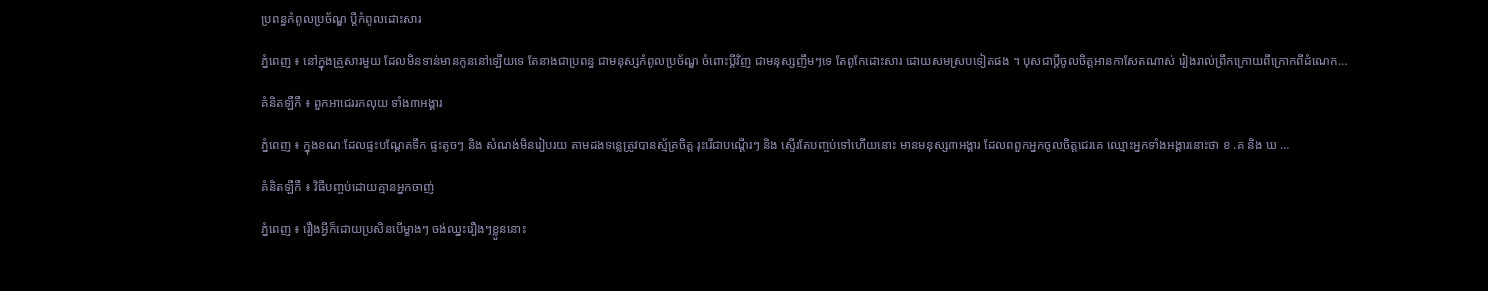ប្រពន្ធកំពូលប្រច័ណ្ឌ ប្ដីកំពូលដោះសារ

ភ្នំពេញ ៖ នៅក្នុងគ្រួសារមួយ ដែលមិនទាន់មានកូននៅឡើយទេ តែនាងជាប្រពន្ធ ជាមនុស្សកំពូលប្រច័ណ្ឌ ចំពោះប្ដីវិញ ជាមនុស្សញឹមៗទេ តែពូកែដោះសារ ដោយសមស្របទៀតផង ។ បុសជាប្ដីចូលចិត្តអានកាសែតណាស់ រៀងរាល់ព្រឹកក្រោយពីក្រោកពីដំណេក…

គំនិតឡឺកឺ ៖ ពួកអាជេររកលុយ ទាំង៣អង្គារ

ភ្នំពេញ ៖ ក្នុងខណៈដែលផ្ទះបណ្ដែតទឹក ផ្ទះតូចៗ និង សំណង់មិនរៀបរយ តាមដងទន្លេត្រូវបានស្ម័គ្រចិត្ត រុះរើជាបណ្ដើរៗ និង ស្ទើរតែបញ្ចប់ទៅហើយនោះ មានមនុស្ស៣អង្គារ ដែលពពួកអ្នកចូលចិត្តជេរគេ ឈ្មោះអ្នកទាំងអង្គារនោះថា ខ .គ និង ឃ …

គំនិតឡឺកឺ ៖ វិធីបញ្ចប់ដោយគ្មានអ្នកចាញ់

ភ្នំពេញ ៖ រឿងអ្វីក៏ដោយប្រសិនបើម្ខាងៗ ចង់ឈ្នះរឿងៗខ្លួននោះ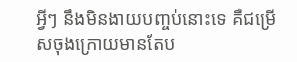អ្វីៗ នឹងមិនងាយបញ្ចប់នោះទេ គឺជម្រើសចុងក្រោយមានតែប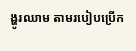ង្ហូរឈាម តាមរបៀបប្រើក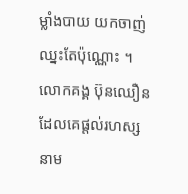ម្លាំងបាយ យកចាញ់ ឈ្នះតែប៉ុណ្ណោះ ។ លោកគង្គ ប៊ុនឈឿន ដែលគេផ្ដល់រហស្សនាម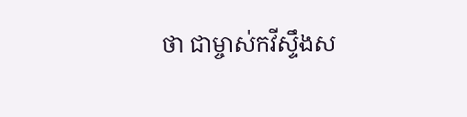ថា ជាម្ចាស់កវីស្ទឹងស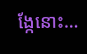ង្កែនោះ…